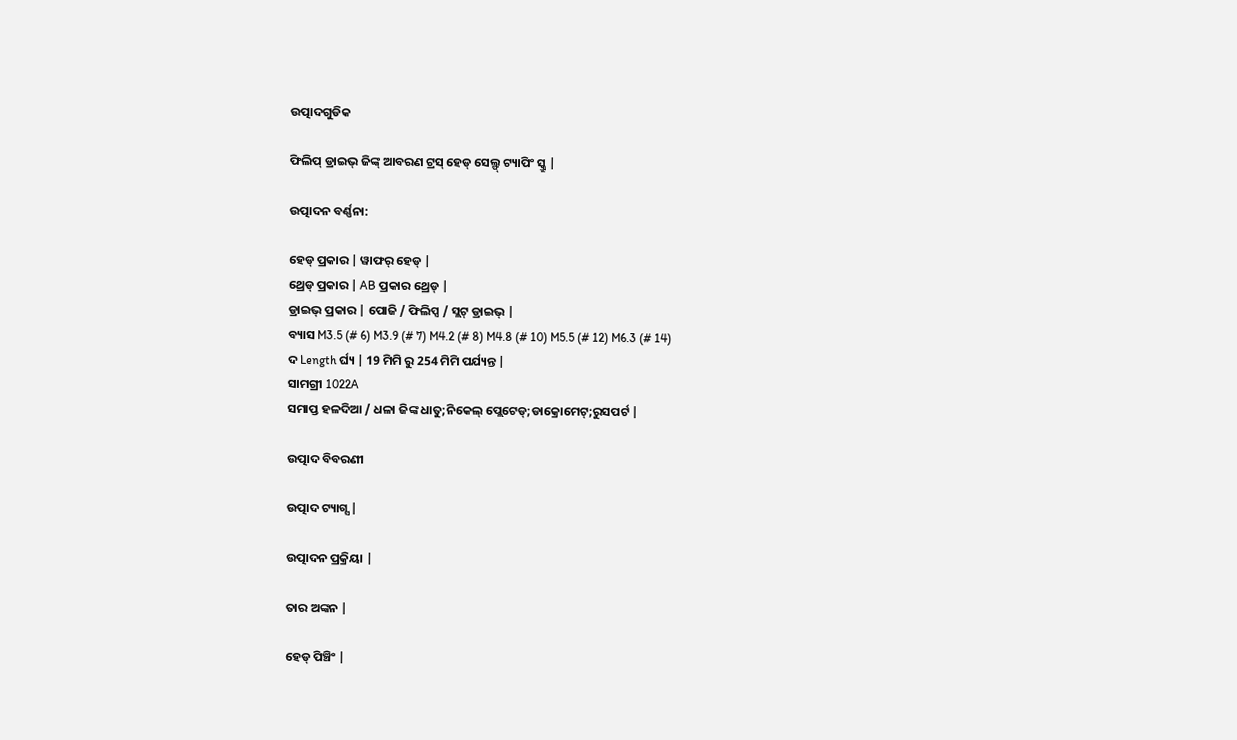ଉତ୍ପାଦଗୁଡିକ

ଫିଲିପ୍ ଡ୍ରାଇଭ୍ ଜିଙ୍କ୍ ଆବରଣ ଟ୍ରସ୍ ହେଡ୍ ସେଲ୍ଫ୍ ଟ୍ୟାପିଂ ସ୍କ୍ରୁ |

ଉତ୍ପାଦନ ବର୍ଣ୍ଣନା:

ହେଡ୍ ପ୍ରକାର | ୱାଫର୍ ହେଡ୍ |
ଥ୍ରେଡ୍ ପ୍ରକାର | AB ପ୍ରକାର ଥ୍ରେଡ୍ |
ଡ୍ରାଇଭ୍ ପ୍ରକାର | ପୋଜି / ଫିଲିପ୍ସ / ସ୍ଲଟ୍ ଡ୍ରାଇଭ୍ |
ବ୍ୟାସ M3.5 (# 6) M3.9 (# 7) M4.2 (# 8) M4.8 (# 10) M5.5 (# 12) M6.3 (# 14)
ଦ Length ର୍ଘ୍ୟ | 19 ମିମି ରୁ 254 ମିମି ପର୍ଯ୍ୟନ୍ତ |
ସାମଗ୍ରୀ 1022A
ସମାପ୍ତ ହଳଦିଆ / ଧଳା ଜିଙ୍କ ଧାତୁ;ନିକେଲ୍ ପ୍ଲେଟେଡ୍;ଡାକ୍ରୋମେଟ୍;ରୁସପର୍ଟ |

ଉତ୍ପାଦ ବିବରଣୀ

ଉତ୍ପାଦ ଟ୍ୟାଗ୍ସ |

ଉତ୍ପାଦନ ପ୍ରକ୍ରିୟା |

ତାର ଅଙ୍କନ |

ହେଡ୍ ପିଞ୍ଚିଂ |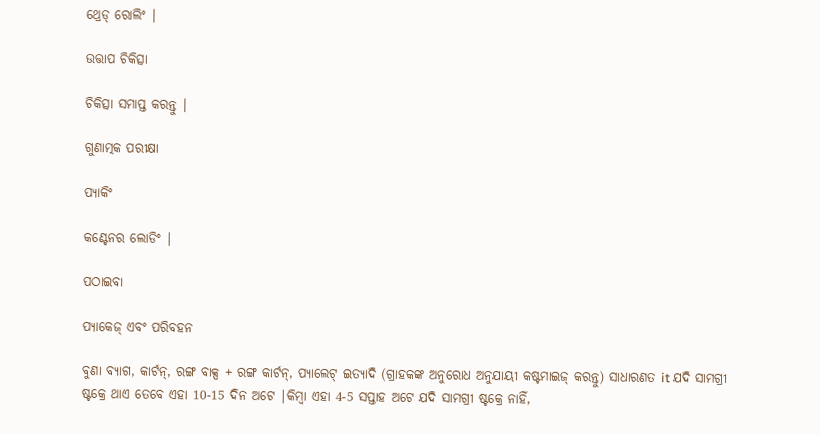ଥ୍ରେଡ୍ ରୋଲିଂ |

ଉତ୍ତାପ ଚିକିତ୍ସା

ଚିକିତ୍ସା ସମାପ୍ତ କରନ୍ତୁ |

ଗୁଣାତ୍ମକ ପରୀକ୍ଷା

ପ୍ୟାକିଂ

କଣ୍ଟେନର ଲୋଡିଂ |

ପଠାଇବା

ପ୍ୟାକେଜ୍ ଏବଂ ପରିବହନ

ବୁଣା ବ୍ୟାଗ, କାର୍ଟନ୍, ରଙ୍ଗ ବାକ୍ସ + ରଙ୍ଗ କାର୍ଟନ୍, ପ୍ୟାଲେଟ୍ ଇତ୍ୟାଦି (ଗ୍ରାହକଙ୍କ ଅନୁରୋଧ ଅନୁଯାୟୀ କଷ୍ଟମାଇଜ୍ କରନ୍ତୁ) ସାଧାରଣତ it ଯଦି ସାମଗ୍ରୀ ଷ୍ଟକ୍ରେ ଥାଏ ତେବେ ଏହା 10-15 ଦିନ ଅଟେ |କିମ୍ବା ଏହା 4-5 ସପ୍ତାହ ଅଟେ ଯଦି ସାମଗ୍ରୀ ଷ୍ଟକ୍ରେ ନାହିଁ,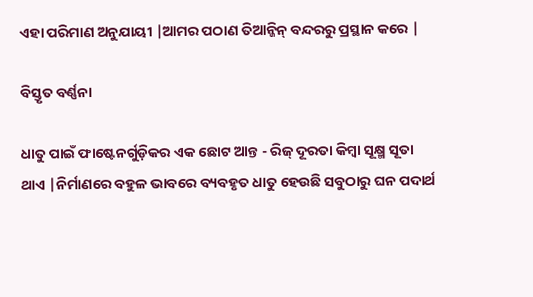ଏହା ପରିମାଣ ଅନୁଯାୟୀ |ଆମର ପଠାଣ ତିଆନ୍ଜିନ୍ ବନ୍ଦରରୁ ପ୍ରସ୍ଥାନ କରେ |

ବିସ୍ତୃତ ବର୍ଣ୍ଣନା

ଧାତୁ ପାଇଁ ଫାଷ୍ଟେନର୍ଗୁଡ଼ିକର ଏକ ଛୋଟ ଆନ୍ତ - ରିଜ୍ ଦୂରତା କିମ୍ବା ସୂକ୍ଷ୍ମ ସୂତା ଥାଏ |ନିର୍ମାଣରେ ବହୁଳ ଭାବରେ ବ୍ୟବହୃତ ଧାତୁ ହେଉଛି ସବୁଠାରୁ ଘନ ପଦାର୍ଥ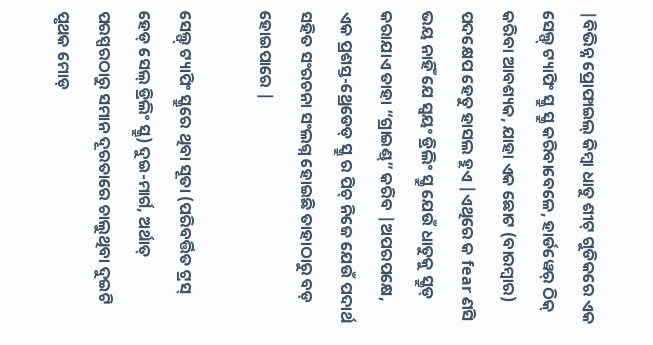|ବିଭିନ୍ନ ପ୍ରୋଫାଇଲ୍ କିମ୍ବା ଧାତୁ ଶୀଟ୍ ଗୁଡିକରେ ଏକ ସେଲ୍ଫ୍ ଟ୍ୟାପିଂ ସ୍କ୍ରୁ ସ୍କ୍ରୁ କରିବାବେଳେ, ହାର୍ଡୱେର୍ ଠିକ୍ କରିବା ଆବଶ୍ୟକ, ଯାହା ଏକ ଛୋଟ (ବାରମ୍ବାର) ପଦକ୍ଷେପ ହେତୁ ହାସଲ ହୁଏ |ଏଥିରେ କ fear ଣସି ଭୟ ନାହିଁ ଯେ ସ୍ୱୟଂ ଡ୍ରିଲିଂ ସ୍କ୍ରୁ ଯେଉଁ ଧାତୁକୁ ସ୍କ୍ରୁଡ୍ କରାଯାଏ ତାହା “ଗ୍ରାଇଣ୍ଡ୍” କରିବ |ଅପରପକ୍ଷେ, ଏକ ପ୍ରଶସ୍ତ-ଥ୍ରେଡେଡ୍ ସ୍କ୍ରୁ ର ପିଚ୍ ନିଜେ ଯେଉଁ ପଦାର୍ଥ ସହିତ ସଂରଚନା ସଂଲଗ୍ନ ହୋଇଛି ତାହାଠାରୁ ବଡ଼ ହୋଇପାରେ |

ସେଲ୍ଫ୍ ଟ୍ୟାପିଂ ସ୍କ୍ରୁରେ ଥିବା ସୂତା (ପରିବର୍ତ୍ତିତ ଟ୍ରସ୍ ହେଡ୍ ସେଲ୍ ଡ୍ରିଲିଂ ସ୍କ୍ରୁ) ଦୁଇ-ମାର୍ଗ, ଅର୍ଥାତ୍ ପରସ୍ପରଠାରୁ ସମାନ ଦୂରତାରେ ଚାଲୁଥିବା ଦୁଇଟି ପୃଥକ ମୋଡ଼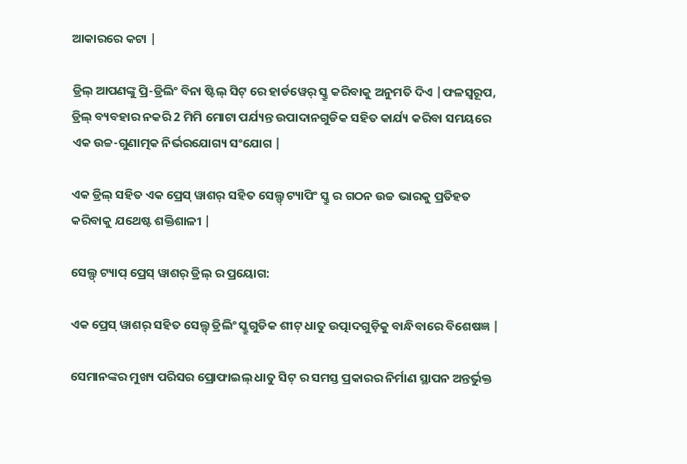ଆକାରରେ କଟା |

ଡ୍ରିଲ୍ ଆପଣଙ୍କୁ ପ୍ରି-ଡ୍ରିଲିଂ ବିନା ଷ୍ଟିଲ୍ ସିଟ୍ ରେ ହାର୍ଡୱେର୍ ସ୍କ୍ରୁ କରିବାକୁ ଅନୁମତି ଦିଏ |ଫଳସ୍ୱରୂପ, ଡ୍ରିଲ୍ ବ୍ୟବହାର ନକରି 2 ମିମି ମୋଟା ପର୍ଯ୍ୟନ୍ତ ଉପାଦାନଗୁଡିକ ସହିତ କାର୍ଯ୍ୟ କରିବା ସମୟରେ ଏକ ଉଚ୍ଚ-ଗୁଣାତ୍ମକ ନିର୍ଭରଯୋଗ୍ୟ ସଂଯୋଗ |

ଏକ ଡ୍ରିଲ୍ ସହିତ ଏକ ପ୍ରେସ୍ ୱାଶର୍ ସହିତ ସେଲ୍ଫ୍ ଟ୍ୟାପିଂ ସ୍କ୍ରୁ ର ଗଠନ ଉଚ୍ଚ ଭାରକୁ ପ୍ରତିହତ କରିବାକୁ ଯଥେଷ୍ଟ ଶକ୍ତିଶାଳୀ |

ସେଲ୍ଫ୍ ଟ୍ୟାପ୍ ପ୍ରେସ୍ ୱାଶର୍ ଡ୍ରିଲ୍ ର ପ୍ରୟୋଗ:

ଏକ ପ୍ରେସ୍ ୱାଶର୍ ସହିତ ସେଲ୍ଫ୍ ଡ୍ରିଲିଂ ସ୍କ୍ରୁଗୁଡିକ ଶୀଟ୍ ଧାତୁ ଉତ୍ପାଦଗୁଡ଼ିକୁ ବାନ୍ଧିବାରେ ବିଶେଷଜ୍ଞ |

ସେମାନଙ୍କର ମୁଖ୍ୟ ପରିସର ପ୍ରୋଫାଇଲ୍ ଧାତୁ ସିଟ୍ ର ସମସ୍ତ ପ୍ରକାରର ନିର୍ମାଣ ସ୍ଥାପନ ଅନ୍ତର୍ଭୁକ୍ତ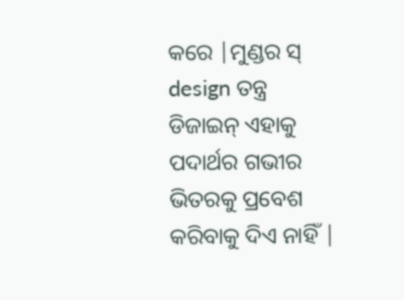କରେ |ମୁଣ୍ଡର ସ୍ design ତନ୍ତ୍ର ଡିଜାଇନ୍ ଏହାକୁ ପଦାର୍ଥର ଗଭୀର ଭିତରକୁ ପ୍ରବେଶ କରିବାକୁ ଦିଏ ନାହିଁ |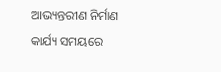ଆଭ୍ୟନ୍ତରୀଣ ନିର୍ମାଣ କାର୍ଯ୍ୟ ସମୟରେ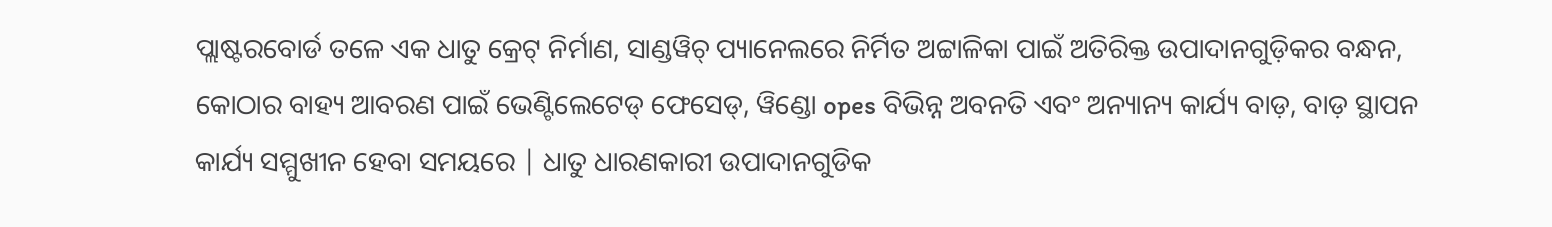ପ୍ଲାଷ୍ଟରବୋର୍ଡ ତଳେ ଏକ ଧାତୁ କ୍ରେଟ୍ ନିର୍ମାଣ, ସାଣ୍ଡୱିଚ୍ ପ୍ୟାନେଲରେ ନିର୍ମିତ ଅଟ୍ଟାଳିକା ପାଇଁ ଅତିରିକ୍ତ ଉପାଦାନଗୁଡ଼ିକର ବନ୍ଧନ, କୋଠାର ବାହ୍ୟ ଆବରଣ ପାଇଁ ଭେଣ୍ଟିଲେଟେଡ୍ ଫେସେଡ୍, ୱିଣ୍ଡୋ opes ବିଭିନ୍ନ ଅବନତି ଏବଂ ଅନ୍ୟାନ୍ୟ କାର୍ଯ୍ୟ ବାଡ଼, ବାଡ଼ ସ୍ଥାପନ କାର୍ଯ୍ୟ ସମ୍ମୁଖୀନ ହେବା ସମୟରେ | ଧାତୁ ଧାରଣକାରୀ ଉପାଦାନଗୁଡିକ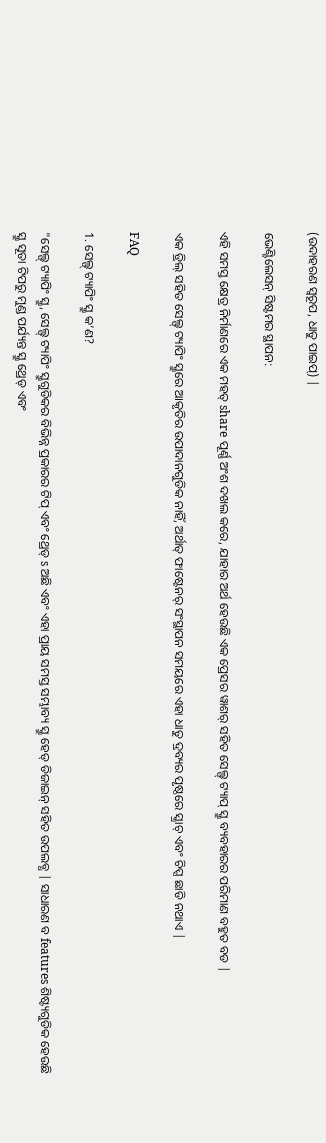(ଉଦାହରଣ ସ୍ୱରୂପ, ଧାତୁ ପାଇପ୍) |

ଭେଣ୍ଟିଲେସନ୍ ସିଷ୍ଟମର ସ୍ଥାପନ:

ଏହି ସମସ୍ତ କ୍ଷେତ୍ର ନିର୍ମାଣରେ ଏକ ମହତ୍ share ପୂର୍ଣ୍ଣ ଅଂଶ ଦଖଲ କରେ, ଯାହାର ଅର୍ଥ ହେଉଛି ଏକ ପ୍ରେସର ୱାଶର୍ ସହିତ ସେଲ୍ଫ୍ ଟ୍ୟାପ୍ ସ୍କ୍ରୁ ବ୍ୟବହାରର ପରିମାଣ ବହୁତ ବଡ |

ଏକ ଡ୍ରିଲ୍ ସହିତ ସେଲ୍ଫ୍ ଟ୍ୟାପିଂ ସ୍କ୍ରୁରେ ଆକୃତିର ଉପାଦାନଗୁଡିକ ନାହିଁ, ଅର୍ଥାତ୍ ଫାଷ୍ଟେନର୍ ସଂସ୍ଥାପନ ସମୟରେ ଏହା ଧାତୁ ଦ୍ରବ୍ୟର ପୃଷ୍ଠରେ ସ୍କ୍ରାଚ୍ ଏବଂ ଚିପ୍ସ ଛାଡି ନଥାଏ |

FAQ

1. ସେଲ୍ଫ୍ ଟ୍ୟାପିଂ ସ୍କ୍ରୁ କ’ଣ?

"ସେଲ୍ଫ୍ ଟ୍ୟାପିଂ ସ୍କ୍ରୁ, ସେଲ୍ଫ୍ ଟ୍ୟାପିଂ ସ୍କ୍ରୁଗୁଡିକର ବିଭିନ୍ନ ପ୍ରକାରର ଟିପ୍ ଏବଂ ଥ୍ରେଡ୍ s ଅଛି ଏବଂ ଏହା ପ୍ରାୟ ସମସ୍ତ ସମ୍ଭାବ୍ୟ ସ୍କ୍ରୁ ହେଡ୍ ଡିଜାଇନ୍ ସହିତ ଉପଲବ୍ଧ | ସାଧାରଣ ବ features ଶିଷ୍ଟ୍ୟଗୁଡିକ ହେଉଛି ସ୍କ୍ରୁ ସୂତା ଟିପରୁ ମୁଣ୍ଡ ପର୍ଯ୍ୟନ୍ତ ସ୍କ୍ରୁ ଥ୍ରେଡ୍ ଏବଂ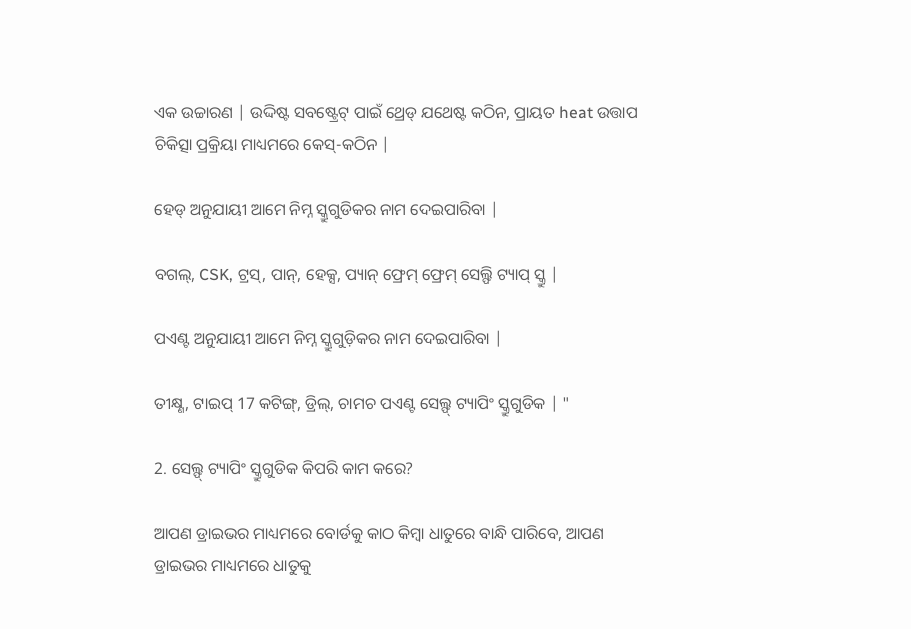ଏକ ଉଚ୍ଚାରଣ | ଉଦ୍ଦିଷ୍ଟ ସବଷ୍ଟ୍ରେଟ୍ ପାଇଁ ଥ୍ରେଡ୍ ଯଥେଷ୍ଟ କଠିନ, ପ୍ରାୟତ heat ଉତ୍ତାପ ଚିକିତ୍ସା ପ୍ରକ୍ରିୟା ମାଧ୍ୟମରେ କେସ୍-କଠିନ |

ହେଡ୍ ଅନୁଯାୟୀ ଆମେ ନିମ୍ନ ସ୍କ୍ରୁଗୁଡିକର ନାମ ଦେଇପାରିବା |

ବଗଲ୍, CSK, ଟ୍ରସ୍, ପାନ୍, ହେକ୍ସ, ପ୍ୟାନ୍ ଫ୍ରେମ୍ ଫ୍ରେମ୍ ସେଲ୍ଫି ଟ୍ୟାପ୍ ସ୍କ୍ରୁ |

ପଏଣ୍ଟ ଅନୁଯାୟୀ ଆମେ ନିମ୍ନ ସ୍କ୍ରୁଗୁଡ଼ିକର ନାମ ଦେଇପାରିବା |

ତୀକ୍ଷ୍ଣ, ଟାଇପ୍ 17 କଟିଙ୍ଗ୍, ଡ୍ରିଲ୍, ଚାମଚ ପଏଣ୍ଟ ସେଲ୍ଫ୍ ଟ୍ୟାପିଂ ସ୍କ୍ରୁଗୁଡିକ | "

2. ସେଲ୍ଫ୍ ଟ୍ୟାପିଂ ସ୍କ୍ରୁଗୁଡିକ କିପରି କାମ କରେ?

ଆପଣ ଡ୍ରାଇଭର ମାଧ୍ୟମରେ ବୋର୍ଡକୁ କାଠ କିମ୍ବା ଧାତୁରେ ବାନ୍ଧି ପାରିବେ, ଆପଣ ଡ୍ରାଇଭର ମାଧ୍ୟମରେ ଧାତୁକୁ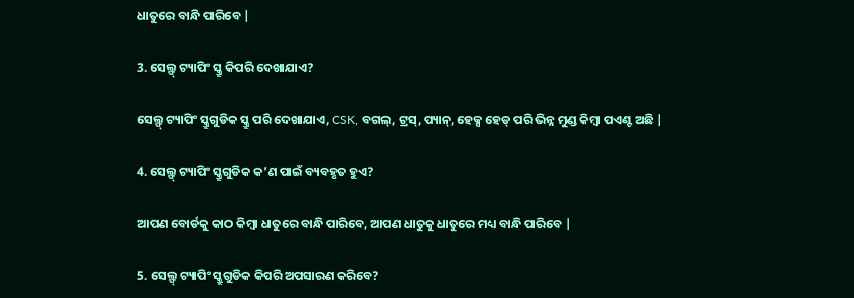ଧାତୁରେ ବାନ୍ଧି ପାରିବେ |

3. ସେଲ୍ଫ୍ ଟ୍ୟାପିଂ ସ୍କ୍ରୁ କିପରି ଦେଖାଯାଏ?

ସେଲ୍ଫ୍ ଟ୍ୟାପିଂ ସ୍କ୍ରୁଗୁଡିକ ସ୍କ୍ରୁ ପରି ଦେଖାଯାଏ, CSK, ବଗଲ୍, ଟ୍ରସ୍, ପ୍ୟାନ୍, ହେକ୍ସ ହେଡ୍ ପରି ଭିନ୍ନ ମୁଣ୍ଡ କିମ୍ବା ପଏଣ୍ଟ ଅଛି |

4. ସେଲ୍ଫ୍ ଟ୍ୟାପିଂ ସ୍କ୍ରୁଗୁଡିକ କ’ଣ ପାଇଁ ବ୍ୟବହୃତ ହୁଏ?

ଆପଣ ବୋର୍ଡକୁ କାଠ କିମ୍ବା ଧାତୁରେ ବାନ୍ଧି ପାରିବେ, ଆପଣ ଧାତୁକୁ ଧାତୁରେ ମଧ୍ୟ ବାନ୍ଧି ପାରିବେ |

5. ସେଲ୍ଫ୍ ଟ୍ୟାପିଂ ସ୍କ୍ରୁଗୁଡିକ କିପରି ଅପସାରଣ କରିବେ?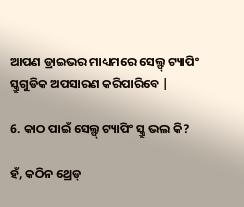ଆପଣ ଡ୍ରାଇଭର ମାଧ୍ୟମରେ ସେଲ୍ଫ୍ ଟ୍ୟାପିଂ ସ୍କ୍ରୁଗୁଡିକ ଅପସାରଣ କରିପାରିବେ |

6. କାଠ ପାଇଁ ସେଲ୍ଫ୍ ଟ୍ୟାପିଂ ସ୍କ୍ରୁ ଭଲ କି?

ହଁ, କଠିନ ଥ୍ରେଡ୍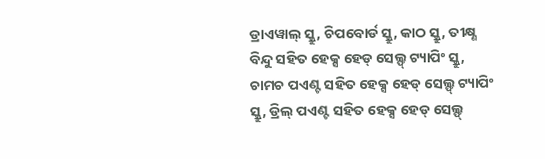ଡ୍ରାଏୱାଲ୍ ସ୍କ୍ରୁ, ଚିପବୋର୍ଡ ସ୍କ୍ରୁ, କାଠ ସ୍କ୍ରୁ, ତୀକ୍ଷ୍ଣ ବିନ୍ଦୁ ସହିତ ହେକ୍ସ ହେଡ୍ ସେଲ୍ଫ୍ ଟ୍ୟାପିଂ ସ୍କ୍ରୁ, ଚାମଚ ପଏଣ୍ଟ ସହିତ ହେକ୍ସ ହେଡ୍ ସେଲ୍ଫ୍ ଟ୍ୟାପିଂ ସ୍କ୍ରୁ, ଡ୍ରିଲ୍ ପଏଣ୍ଟ ସହିତ ହେକ୍ସ ହେଡ୍ ସେଲ୍ଫ୍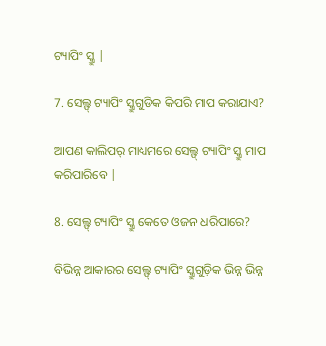ଟ୍ୟାପିଂ ସ୍କ୍ରୁ |

7. ସେଲ୍ଫ୍ ଟ୍ୟାପିଂ ସ୍କ୍ରୁଗୁଡିକ କିପରି ମାପ କରାଯାଏ?

ଆପଣ କାଲିପର୍ ମାଧ୍ୟମରେ ସେଲ୍ଫ୍ ଟ୍ୟାପିଂ ସ୍କ୍ରୁ ମାପ କରିପାରିବେ |

8. ସେଲ୍ଫ୍ ଟ୍ୟାପିଂ ସ୍କ୍ରୁ କେତେ ଓଜନ ଧରିପାରେ?

ବିଭିନ୍ନ ଆକାରର ସେଲ୍ଫ୍ ଟ୍ୟାପିଂ ସ୍କ୍ରୁଗୁଡ଼ିକ ଭିନ୍ନ ଭିନ୍ନ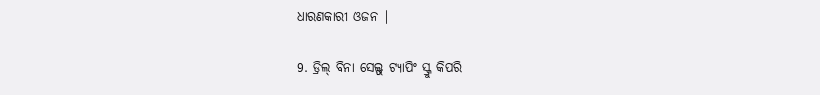ଧାରଣକାରୀ ଓଜନ |

9. ଡ୍ରିଲ୍ ବିନା ସେଲ୍ଫ୍ ଟ୍ୟାପିଂ ସ୍କ୍ରୁ କିପରି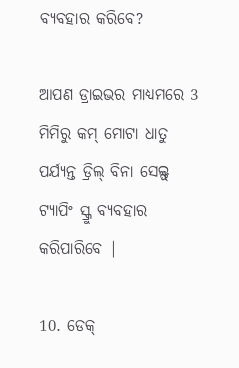ବ୍ୟବହାର କରିବେ?

ଆପଣ ଡ୍ରାଇଭର ମାଧ୍ୟମରେ 3 ମିମିରୁ କମ୍ ମୋଟା ଧାତୁ ପର୍ଯ୍ୟନ୍ତ ଡ୍ରିଲ୍ ବିନା ସେଲ୍ଫ୍ ଟ୍ୟାପିଂ ସ୍କ୍ରୁ ବ୍ୟବହାର କରିପାରିବେ |

10. ଡେକ୍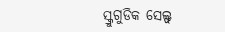ସ୍କ୍ରୁଗୁଡିକ ସେଲ୍ଫ୍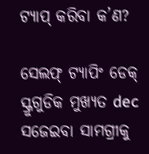ଟ୍ୟାପ୍ କରିବା କ’ଣ?

ସେଲଫ୍ ଟ୍ୟାପିଂ ଡେକ୍ ସ୍କ୍ରୁଗୁଡିକ ମୁଖ୍ୟତ dec ସଜେଇବା ସାମଗ୍ରୀକୁ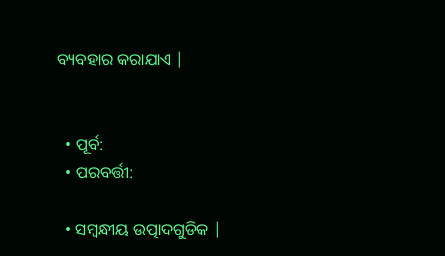ବ୍ୟବହାର କରାଯାଏ |


  • ପୂର୍ବ:
  • ପରବର୍ତ୍ତୀ:

  • ସମ୍ବନ୍ଧୀୟ ଉତ୍ପାଦଗୁଡିକ |